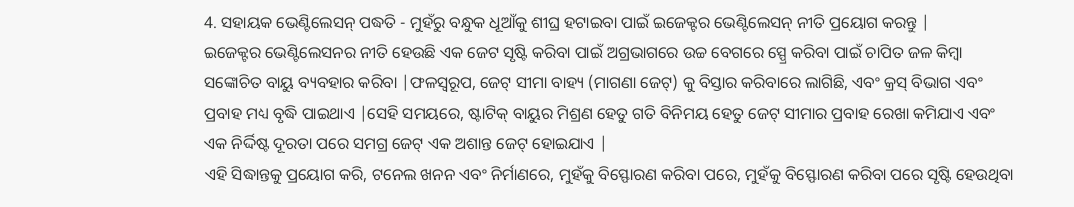4. ସହାୟକ ଭେଣ୍ଟିଲେସନ୍ ପଦ୍ଧତି - ମୁହଁରୁ ବନ୍ଧୁକ ଧୂଆଁକୁ ଶୀଘ୍ର ହଟାଇବା ପାଇଁ ଇଜେକ୍ଟର ଭେଣ୍ଟିଲେସନ୍ ନୀତି ପ୍ରୟୋଗ କରନ୍ତୁ |
ଇଜେକ୍ଟର ଭେଣ୍ଟିଲେସନର ନୀତି ହେଉଛି ଏକ ଜେଟ ସୃଷ୍ଟି କରିବା ପାଇଁ ଅଗ୍ରଭାଗରେ ଉଚ୍ଚ ବେଗରେ ସ୍ପ୍ରେ କରିବା ପାଇଁ ଚାପିତ ଜଳ କିମ୍ବା ସଙ୍କୋଚିତ ବାୟୁ ବ୍ୟବହାର କରିବା |ଫଳସ୍ୱରୂପ, ଜେଟ୍ ସୀମା ବାହ୍ୟ (ମାଗଣା ଜେଟ୍) କୁ ବିସ୍ତାର କରିବାରେ ଲାଗିଛି, ଏବଂ କ୍ରସ୍ ବିଭାଗ ଏବଂ ପ୍ରବାହ ମଧ୍ୟ ବୃଦ୍ଧି ପାଇଥାଏ |ସେହି ସମୟରେ, ଷ୍ଟାଟିକ୍ ବାୟୁର ମିଶ୍ରଣ ହେତୁ ଗତି ବିନିମୟ ହେତୁ ଜେଟ୍ ସୀମାର ପ୍ରବାହ ରେଖା କମିଯାଏ ଏବଂ ଏକ ନିର୍ଦ୍ଦିଷ୍ଟ ଦୂରତା ପରେ ସମଗ୍ର ଜେଟ୍ ଏକ ଅଶାନ୍ତ ଜେଟ୍ ହୋଇଯାଏ |
ଏହି ସିଦ୍ଧାନ୍ତକୁ ପ୍ରୟୋଗ କରି, ଟନେଲ ଖନନ ଏବଂ ନିର୍ମାଣରେ, ମୁହଁକୁ ବିସ୍ଫୋରଣ କରିବା ପରେ, ମୁହଁକୁ ବିସ୍ଫୋରଣ କରିବା ପରେ ସୃଷ୍ଟି ହେଉଥିବା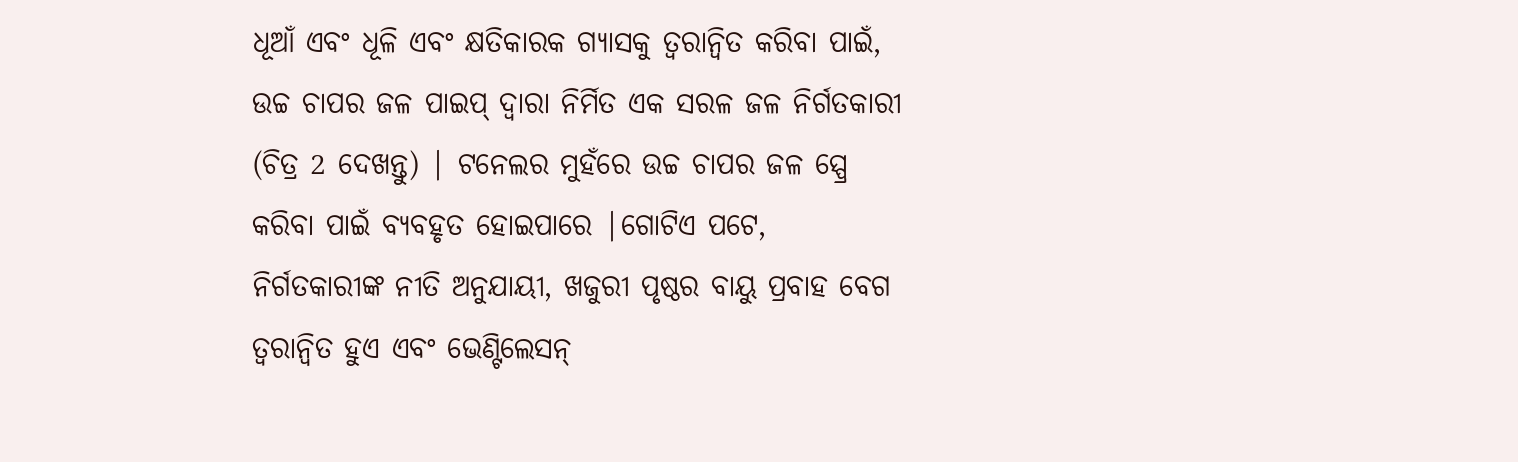ଧୂଆଁ ଏବଂ ଧୂଳି ଏବଂ କ୍ଷତିକାରକ ଗ୍ୟାସକୁ ତ୍ୱରାନ୍ୱିତ କରିବା ପାଇଁ, ଉଚ୍ଚ ଚାପର ଜଳ ପାଇପ୍ ଦ୍ୱାରା ନିର୍ମିତ ଏକ ସରଳ ଜଳ ନିର୍ଗତକାରୀ (ଚିତ୍ର 2 ଦେଖନ୍ତୁ) | ଟନେଲର ମୁହଁରେ ଉଚ୍ଚ ଚାପର ଜଳ ସ୍ପ୍ରେ କରିବା ପାଇଁ ବ୍ୟବହୃତ ହୋଇପାରେ |ଗୋଟିଏ ପଟେ, ନିର୍ଗତକାରୀଙ୍କ ନୀତି ଅନୁଯାୟୀ, ଖଜୁରୀ ପୃଷ୍ଠର ବାୟୁ ପ୍ରବାହ ବେଗ ତ୍ୱରାନ୍ୱିତ ହୁଏ ଏବଂ ଭେଣ୍ଟିଲେସନ୍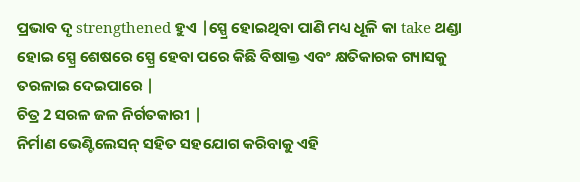ପ୍ରଭାବ ଦୃ strengthened ହୁଏ |ସ୍ପ୍ରେ ହୋଇଥିବା ପାଣି ମଧ୍ୟ ଧୂଳି କା take ଥଣ୍ଡା ହୋଇ ସ୍ପ୍ରେ ଶେଷରେ ସ୍ପ୍ରେ ହେବା ପରେ କିଛି ବିଷାକ୍ତ ଏବଂ କ୍ଷତିକାରକ ଗ୍ୟାସକୁ ତରଳାଇ ଦେଇପାରେ |
ଚିତ୍ର 2 ସରଳ ଜଳ ନିର୍ଗତକାରୀ |
ନିର୍ମାଣ ଭେଣ୍ଟିଲେସନ୍ ସହିତ ସହଯୋଗ କରିବାକୁ ଏହି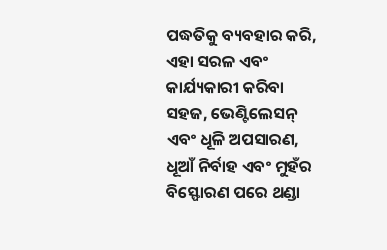ପଦ୍ଧତିକୁ ବ୍ୟବହାର କରି, ଏହା ସରଳ ଏବଂ କାର୍ଯ୍ୟକାରୀ କରିବା ସହଜ, ଭେଣ୍ଟିଲେସନ୍ ଏବଂ ଧୂଳି ଅପସାରଣ, ଧୂଆଁ ନିର୍ବାହ ଏବଂ ମୁହଁର ବିସ୍ଫୋରଣ ପରେ ଥଣ୍ଡା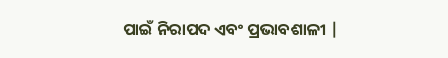ପାଇଁ ନିରାପଦ ଏବଂ ପ୍ରଭାବଶାଳୀ |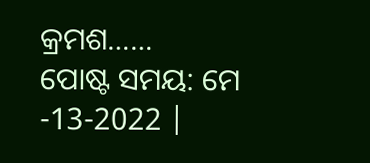କ୍ରମଶ……
ପୋଷ୍ଟ ସମୟ: ମେ -13-2022 |